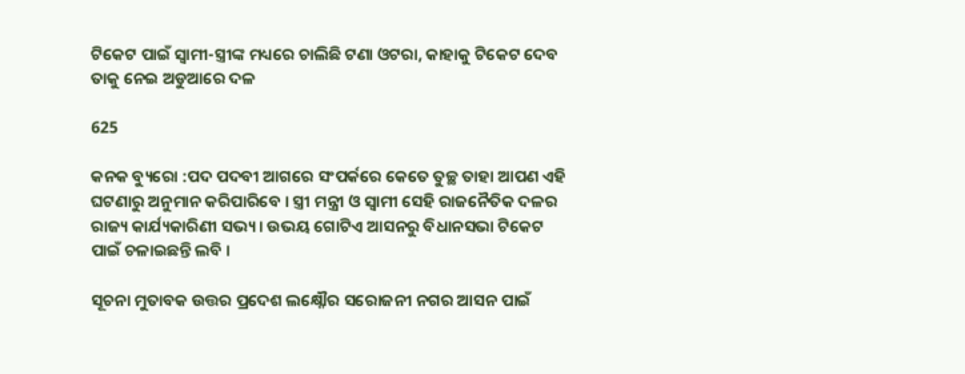ଟିକେଟ ପାଇଁ ସ୍ୱାମୀ-ସ୍ତ୍ରୀଙ୍କ ମଧ୍ୟରେ ଚାଲିଛି ଟଣା ଓଟରା, କାହାକୁ ଟିକେଟ ଦେବ ତାକୁ ନେଇ ଅଡୁଆରେ ଦଳ

625

କନକ ବ୍ୟୁରୋ :ପଦ ପଦବୀ ଆଗରେ ସଂପର୍କରେ କେତେ ତୁଚ୍ଛ ତାହା ଆପଣ ଏହି ଘଟଣାରୁ ଅନୁମାନ କରିପାରିବେ । ସ୍ତ୍ରୀ ମନ୍ତ୍ରୀ ଓ ସ୍ୱାମୀ ସେହି ରାଜନୈତିକ ଦଳର ରାଜ୍ୟ କାର୍ଯ୍ୟକାରିଣୀ ସଭ୍ୟ । ଉଭୟ ଗୋଟିଏ ଆସନରୁ ବିଧାନସଭା ଟିକେଟ ପାଇଁ ଚଳାଇଛନ୍ତି ଲବି ।

ସୂଚନା ମୁତାବକ ଉତ୍ତର ପ୍ରଦେଶ ଲକ୍ଷ୍ନୌର ସରୋଜନୀ ନଗର ଆସନ ପାଇଁ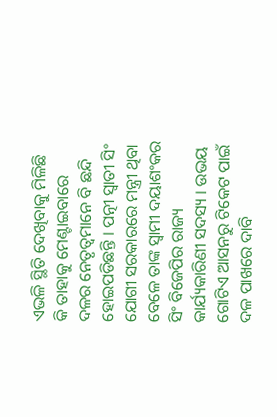ଏଭଳି ସ୍ଥିତି ଦେଖିବାକୁ ମିଳିଛି କି ତାହାକୁ ମେଣ୍ଟାଇବାରେ ଦଳର ନେତୃତ୍ୱମାନେ ବି ଛନ୍ଦି ହୋଇପଡିଛନ୍ତି । ପତ୍ନୀ ସ୍ୱାତୀ ସିଂ ଯୋଗୀ ସରକାରରେ ମନ୍ତ୍ରୀ ଥିବା ବେଳେ ତାଙ୍କ ସ୍ୱାମୀ ଦୟାଶଂକର ସିଂ ବିଜେପିର ରାଜ୍ୟ କାର୍ଯ୍ୟକାରିଣୀ ସଦସ୍ୟ । ଉଭୟ ଗୋଟିଏ ଆସନରୁ ଟିକେଟ ପାଇଁ ଦଳ ପାଖରେ ଦାବି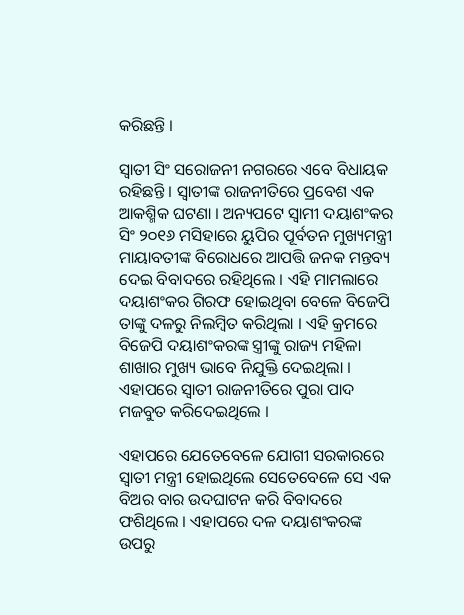କରିଛନ୍ତି ।

ସ୍ୱାତୀ ସିଂ ସରୋଜନୀ ନଗରରେ ଏବେ ବିଧାୟକ ରହିଛନ୍ତି । ସ୍ୱାତୀଙ୍କ ରାଜନୀତିରେ ପ୍ରବେଶ ଏକ ଆକଶ୍ମିକ ଘଟଣା । ଅନ୍ୟପଟେ ସ୍ୱାମୀ ଦୟାଶଂକର ସିଂ ୨୦୧୬ ମସିହାରେ ୟୁପିର ପୂର୍ବତନ ମୁଖ୍ୟମନ୍ତ୍ରୀ ମାୟାବତୀଙ୍କ ବିରୋଧରେ ଆପତ୍ତି ଜନକ ମନ୍ତବ୍ୟ ଦେଇ ବିବାଦରେ ରହିଥିଲେ । ଏହି ମାମଲାରେ ଦୟାଶଂକର ଗିରଫ ହୋଇଥିବା ବେଳେ ବିଜେପି ତାଙ୍କୁ ଦଳରୁ ନିଲମ୍ବିତ କରିଥିଲା । ଏହି କ୍ରମରେ ବିଜେପି ଦୟାଶଂକରଙ୍କ ସ୍ତ୍ରୀଙ୍କୁ ରାଜ୍ୟ ମହିଳା ଶାଖାର ମୁଖ୍ୟ ଭାବେ ନିଯୁକ୍ତି ଦେଇଥିଲା । ଏହାପରେ ସ୍ୱାତୀ ରାଜନୀତିରେ ପୁରା ପାଦ ମଜବୁତ କରିଦେଇଥିଲେ ।

ଏହାପରେ ଯେତେବେଳେ ଯୋଗୀ ସରକାରରେ ସ୍ୱାତୀ ମନ୍ତ୍ରୀ ହୋଇଥିଲେ ସେତେବେଳେ ସେ ଏକ ବିଅର ବାର ଉଦଘାଟନ କରି ବିବାଦରେ ଫଶିଥିଲେ । ଏହାପରେ ଦଳ ଦୟାଶଂକରଙ୍କ ଉପରୁ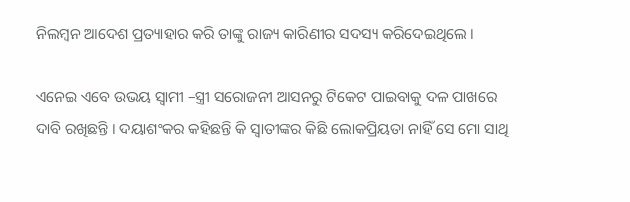ନିଲମ୍ବନ ଆଦେଶ ପ୍ରତ୍ୟାହାର କରି ତାଙ୍କୁ ରାଜ୍ୟ କାରିଣୀର ସଦସ୍ୟ କରିଦେଇଥିଲେ ।

ଏନେଇ ଏବେ ଉଭୟ ସ୍ୱାମୀ –ସ୍ତ୍ରୀ ସରୋଜନୀ ଆସନରୁ ଟିକେଟ ପାଇବାକୁ ଦଳ ପାଖରେ ଦାବି ରଖିଛନ୍ତି । ଦୟାଶଂକର କହିଛନ୍ତି କି ସ୍ୱାତୀଙ୍କର କିଛି ଲୋକପ୍ରିୟତା ନାହିଁ ସେ ମୋ ସାଥି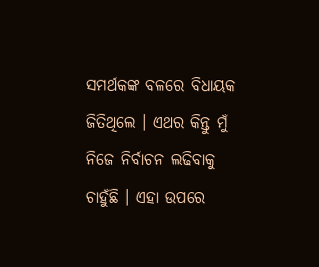ସମର୍ଥକଙ୍କ ବଳରେ ବିଧାୟକ ଜିତିଥିଲେ । ଏଥର କିନ୍ତୁ ମୁଁ ନିଜେ ନିର୍ବାଚନ ଲଢିବାକୁ ଚାହୁଁଛି । ଏହା ଉପରେ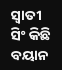ସ୍ୱାତୀ ସିଂ କିଛି ବୟାନ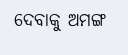ଦେବାକୁ ଅମଙ୍ଗ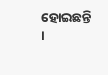ହୋଇଛନ୍ତି ।